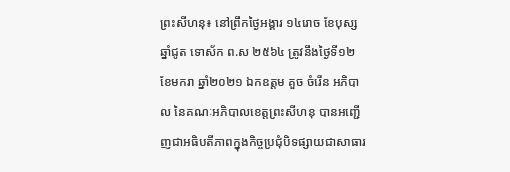ព្រះសីហនុ៖ នៅព្រឹកថ្ងៃអង្គារ ១៤រោច ខែបុស្ស ឆ្នាំជូត ទោស័ក ព.ស ២៥៦៤ ត្រូវនឹងថ្ងៃទី១២ ខែមករា ឆ្នាំ២០២១ ឯកឧត្តម គួច ចំរើន អភិបាល នៃគណៈអភិបាលខេត្តព្រះសីហនុ បានអញ្ជើញជាអធិបតីភាពក្នុងកិច្ចប្រជុំបិទផ្សាយជាសាធារ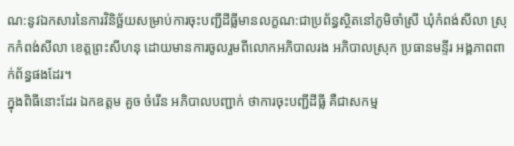ណ:នូវឯកសារនៃការវិនិច្ឆ័យសម្រាប់ការចុះបញ្ជីដីធ្លីមានលក្ខណ:ជាប្រព័ន្ធស្ថិតនៅភូមិចាំស្រី ឃុំកំពង់សីលា ស្រុកកំពង់សីលា ខេត្តព្រះសីហនុ ដោយមានការចូលរួមពីលោកអភិបាលរង អភិបាលស្រុក ប្រធានមន្ទីរ អង្គភាពពាក់ព័ន្ធផងដែរ។
ក្នុងពិធីនោះដែរ ឯកឧត្តម គួច ចំរើន អភិបាលបញ្ជាក់ ថាការចុះបញ្ជីដីធ្លី គឺជាសកម្ម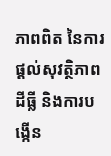ភាពពិត នៃការផ្ដល់សុវត្ថិភាពដីធ្លី និងការបង្កើន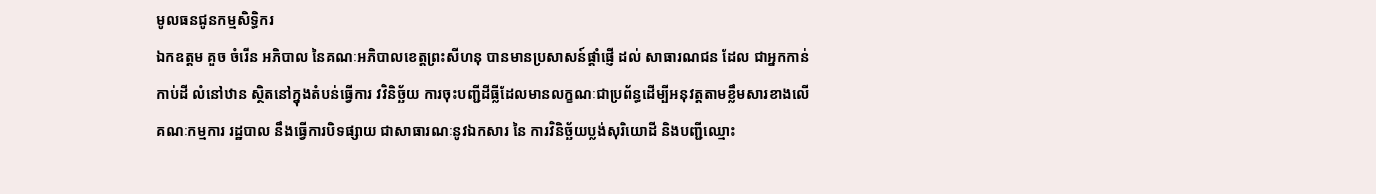មូលធនជូនកម្មសិទ្ធិករ
ឯកឧត្តម គួច ចំរើន អភិបាល នៃគណៈអភិបាលខេត្តព្រះសីហនុ បានមានប្រសាសន៍ផ្ដាំផ្ញើ ដល់ សាធារណជន ដែល ជាអ្នកកាន់កាប់ដី លំនៅឋាន ស្ថិតនៅក្នុងតំបន់ធ្វើការ វវិនិច្ឆ័យ ការចុះបញ្ជីដីធ្លីដែលមានលក្ខណៈជាប្រព័ន្ធដើម្បីអនុវត្តតាមខ្លឹមសារខាងលើ គណៈកម្មការ រដ្ឋបាល នឹងធ្វើការបិទផ្សាយ ជាសាធារណៈនូវឯកសារ នៃ ការវិនិច្ឆ័យប្លង់សុរិយោដី និងបញ្ជីឈ្មោះ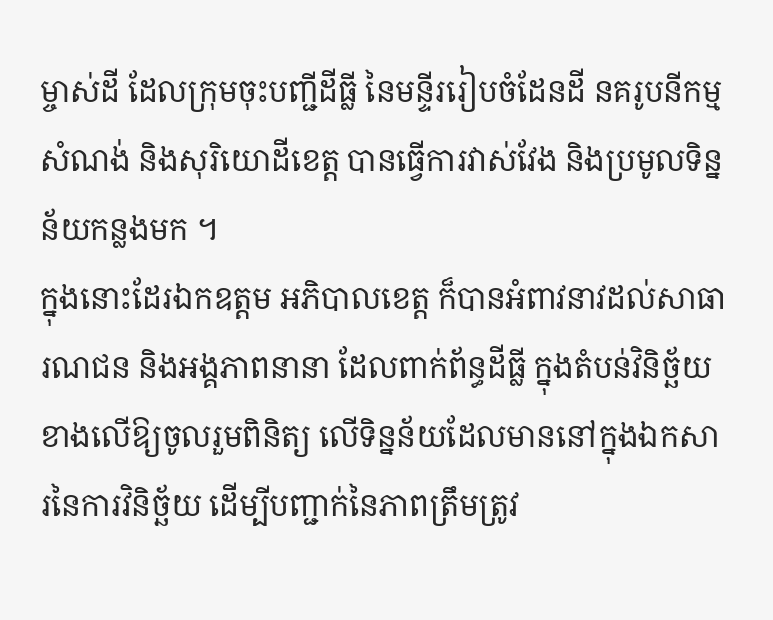ម្ចាស់ដី ដែលក្រុមចុះបញ្ជីដីធ្លី នៃមន្ទីររៀបចំដែនដី នគរូបនីកម្ម សំណង់ និងសុរិយោដីខេត្ត បានធ្វើការវាស់វែង និងប្រមូលទិន្នន័យកន្លងមក ។
ក្នុងនោះដែរឯកឧត្តម អភិបាលខេត្ត ក៏បានអំពាវនាវដល់សាធារណជន និងអង្គភាពនានា ដែលពាក់ព័ន្ធដីធ្លី ក្នុងតំបន់វិនិច្ឆ័យ ខាងលើឱ្យចូលរួមពិនិត្យ លើទិន្នន័យដែលមាននៅក្នុងឯកសារនៃការវិនិច្ឆ័យ ដើម្បីបញ្ជាក់នៃភាពត្រឹមត្រូវ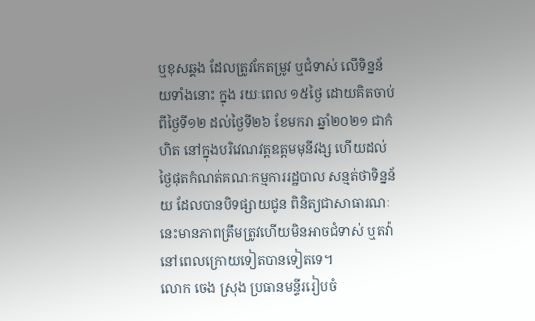ឬខុសឆ្គង ដែលត្រូវកែតម្រូវ ឬជំទាស់ លើទិន្នន័យទាំងនោះ ក្នុង រយៈពេល ១៥ថ្ងៃ ដោយគិតចាប់ពីថ្ងៃទី១២ ដល់ថ្ងៃទី២៦ ខែមករា ឆ្នាំ២០២១ ជាកំហិត នៅក្នុងបរិវេណវត្តឧត្តមមុនីវង្ស ហើយដល់ថ្ងៃផុតកំណត់គណៈកម្មការរដ្ឋបាល សន្មត់ថាទិន្នន័យ ដែលបានបិទផ្សាយជូន ពិនិត្យជាសាធារណៈ នេះមានភាពត្រឹមត្រូវហើយមិនអាចជំទាស់ ឬតវ៉ានៅពេលក្រោយទៀតបានទៀតទេ។
លោក ចេង ស្រុង ប្រធានមន្ទីររៀបចំ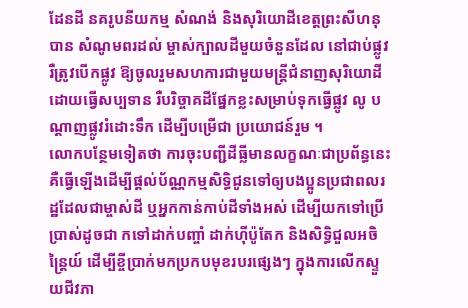ដែនដី នគរូបនីយកម្ម សំណង់ និងសុរិយោដីខេត្តព្រះសីហនុ បាន សំណូមពរដល់ ម្ចាស់ក្បាលដីមួយចំនួនដែល នៅជាប់ផ្លូវ រឺត្រូវបើកផ្លូវ ឱ្យចូលរួមសហការជាមួយមន្ត្រីជំនាញសុរិយោដី ដោយធ្វើសប្បទាន រឺបរិច្ចាគដីផ្នែកខ្លះសម្រាប់ទុកធ្វើផ្លូវ លូ បណ្ដាញផ្លូវរំដោះទឹក ដើម្បីបម្រើជា ប្រយោជន៍រួម ។
លោកបន្ថែមទៀតថា ការចុះបញ្ជីដីធ្លីមានលក្ខណៈជាប្រព័ន្ធនេះ គឺធ្វើឡើងដើម្បីផ្តល់ប័ណ្ណកម្មសិទ្ធិជូនទៅឲ្យបងប្អូនប្រជាពលរដ្ឋដែលជាម្ចាស់ដី ឬអ្នកកាន់កាប់ដីទាំងអស់ ដើម្បីយកទៅប្រើប្រាស់ដូចជា កទៅដាក់បញ្ចាំ ដាក់ហ៊ីប៉ូតែក និងសិទ្ធិជួលអចិន្ត្រៃយ៍ ដើម្បីខ្ចីប្រាក់មកប្រកបមុខរបរផ្សេងៗ ក្នុងការលើកស្ទួយជីវភា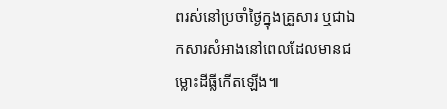ពរស់នៅប្រចាំថ្ងៃក្នុងគ្រួសារ ឬជាឯកសារសំអាងនៅពេលដែលមានជម្លោះដីធ្លីកើតឡើង៕